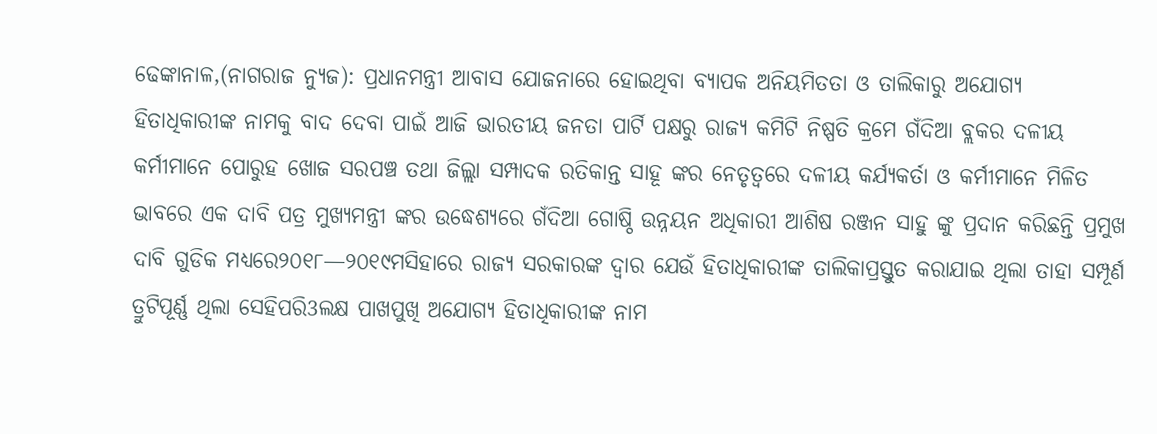ଢେଙ୍କାନାଳ,(ନାଗରାଜ ନ୍ୟୁଜ): ପ୍ରଧାନମନ୍ତ୍ରୀ ଆବାସ ଯୋଜନାରେ ହୋଇଥିବା ବ୍ୟାପକ ଅନିୟମିତତା ଓ ତାଲିକାରୁ ଅଯୋଗ୍ୟ ହିତାଧିକାରୀଙ୍କ ନାମକୁ ବାଦ ଦେବା ପାଇଁ ଆଜି ଭାରତୀୟ ଜନତା ପାର୍ଟି ପକ୍ଷରୁ ରାଜ୍ୟ କମିଟି ନିଷ୍ପତି କ୍ରମେ ଗଁଦିଆ ବ୍ଲକର ଦଳୀୟ କର୍ମୀମାନେ ପୋରୁହ ଖୋଜ ସରପଞ୍ଚ ତଥା ଜିଲ୍ଲା ସମ୍ପାଦକ ରତିକାନ୍ତ ସାହୂ ଙ୍କର ନେତୃତ୍ୱରେ ଦଳୀୟ କର୍ଯ୍ୟକର୍ତା ଓ କର୍ମୀମାନେ ମିଳିତ ଭାବରେ ଏକ ଦାବି ପତ୍ର ମୁଖ୍ୟମନ୍ତ୍ରୀ ଙ୍କର ଉଦ୍ଧେଶ୍ୟରେ ଗଁଦିଆ ଗୋଷ୍ଠି ଉନ୍ନୟନ ଅଧିକାରୀ ଆଶିଷ ରଞ୍ଜନ ସାହୁ ଙ୍କୁ ପ୍ରଦାନ କରିଛନ୍ତି ପ୍ରମୁଖ ଦାବି ଗୁଡିକ ମଧ୍ୟରେ୨୦୧୮—୨୦୧୯ମସିହାରେ ରାଜ୍ୟ ସରକାରଙ୍କ ଦ୍ୱାର ଯେଉଁ ହିତାଧିକାରୀଙ୍କ ତାଲିକାପ୍ରସ୍ତୁତ କରାଯାଇ ଥିଲା ତାହା ସମ୍ପୂର୍ଣ ତ୍ରୁଟିପୂର୍ଣ୍ଣ ଥିଲା ସେହିପରି3ଲକ୍ଷ ପାଖପୁଖି ଅଯୋଗ୍ୟ ହିତାଧିକାରୀଙ୍କ ନାମ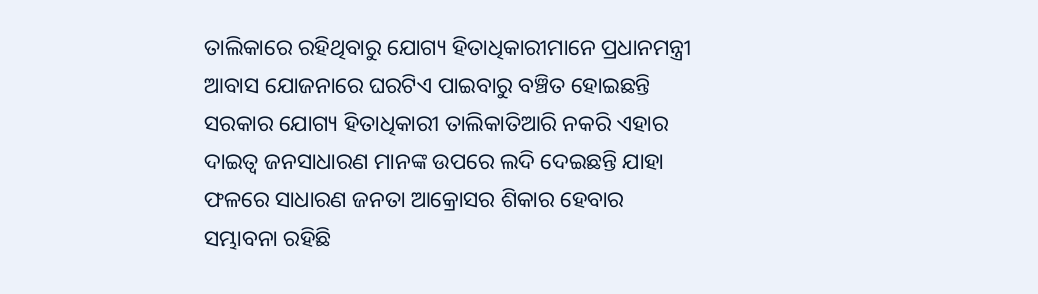ତାଲିକାରେ ରହିଥିବାରୁ ଯୋଗ୍ୟ ହିତାଧିକାରୀମାନେ ପ୍ରଧାନମନ୍ତ୍ରୀ ଆବାସ ଯୋଜନାରେ ଘରଟିଏ ପାଇବାରୁ ବଞ୍ଚିତ ହୋଇଛନ୍ତି ସରକାର ଯୋଗ୍ୟ ହିତାଧିକାରୀ ତାଲିକାତିଆରି ନକରି ଏହାର ଦାଇତ୍ୱ ଜନସାଧାରଣ ମାନଙ୍କ ଉପରେ ଲଦି ଦେଇଛନ୍ତି ଯାହା ଫଳରେ ସାଧାରଣ ଜନତା ଆକ୍ରୋସର ଶିକାର ହେବାର ସମ୍ଭାବନା ରହିଛି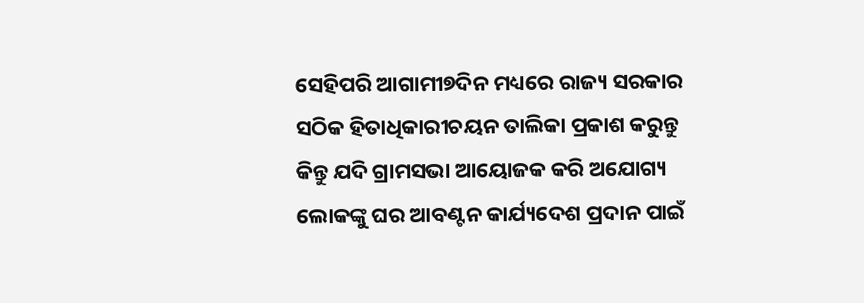ସେହିପରି ଆଗାମୀ୭ଦିନ ମଧ୍ୟରେ ରାଜ୍ୟ ସରକାର ସଠିକ ହିତାଧିକାରୀଚୟନ ତାଲିକା ପ୍ରକାଶ କରୁନ୍ତୁ କିନ୍ତୁ ଯଦି ଗ୍ରାମସଭା ଆୟୋଜକ କରି ଅଯୋଗ୍ୟ ଲୋକଙ୍କୁ ଘର ଆବଣ୍ଟନ କାର୍ଯ୍ୟଦେଶ ପ୍ରଦାନ ପାଇଁ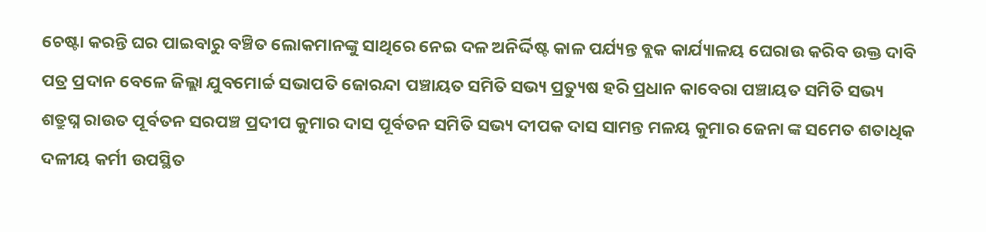ଚେଷ୍ଟା କରନ୍ତି ଘର ପାଇବାରୁ ବଞ୍ଚିତ ଲୋକମାନଙ୍କୁ ସାଥିରେ ନେଇ ଦଳ ଅନିର୍ଦ୍ଦିଷ୍ଟ କାଳ ପର୍ଯ୍ୟନ୍ତ ବ୍ଲକ କାର୍ଯ୍ୟାଳୟ ଘେରାଉ କରିବ ଉକ୍ତ ଦାବି ପତ୍ର ପ୍ରଦାନ ବେଳେ ଜିଲ୍ଲା ଯୁବମୋର୍ଚ୍ଚ ସଭାପତି ଜୋରନ୍ଦା ପଞ୍ଚାୟତ ସମିତି ସଭ୍ୟ ପ୍ରତ୍ୟୁଷ ହରି ପ୍ରଧାନ କାବେରା ପଞ୍ଚାୟତ ସମିତି ସଭ୍ୟ ଶତ୍ରୁଘ୍ନ ରାଉତ ପୂର୍ବତନ ସରପଞ୍ଚ ପ୍ରଦୀପ କୁମାର ଦାସ ପୂର୍ବତନ ସମିତି ସଭ୍ୟ ଦୀପକ ଦାସ ସାମନ୍ତ ମଳୟ କୁମାର ଜେନା ଙ୍କ ସମେତ ଶତାଧିକ ଦଳୀୟ କର୍ମୀ ଉପସ୍ଥିତ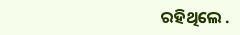ରହିଥିଲେ .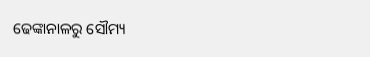ଢେଙ୍କାନାଳରୁ ସୌମ୍ୟ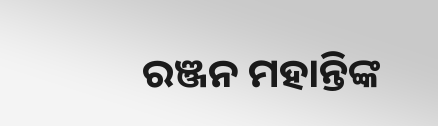ରଞ୍ଜନ ମହାନ୍ତିଙ୍କ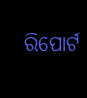ରିପୋର୍ଟ